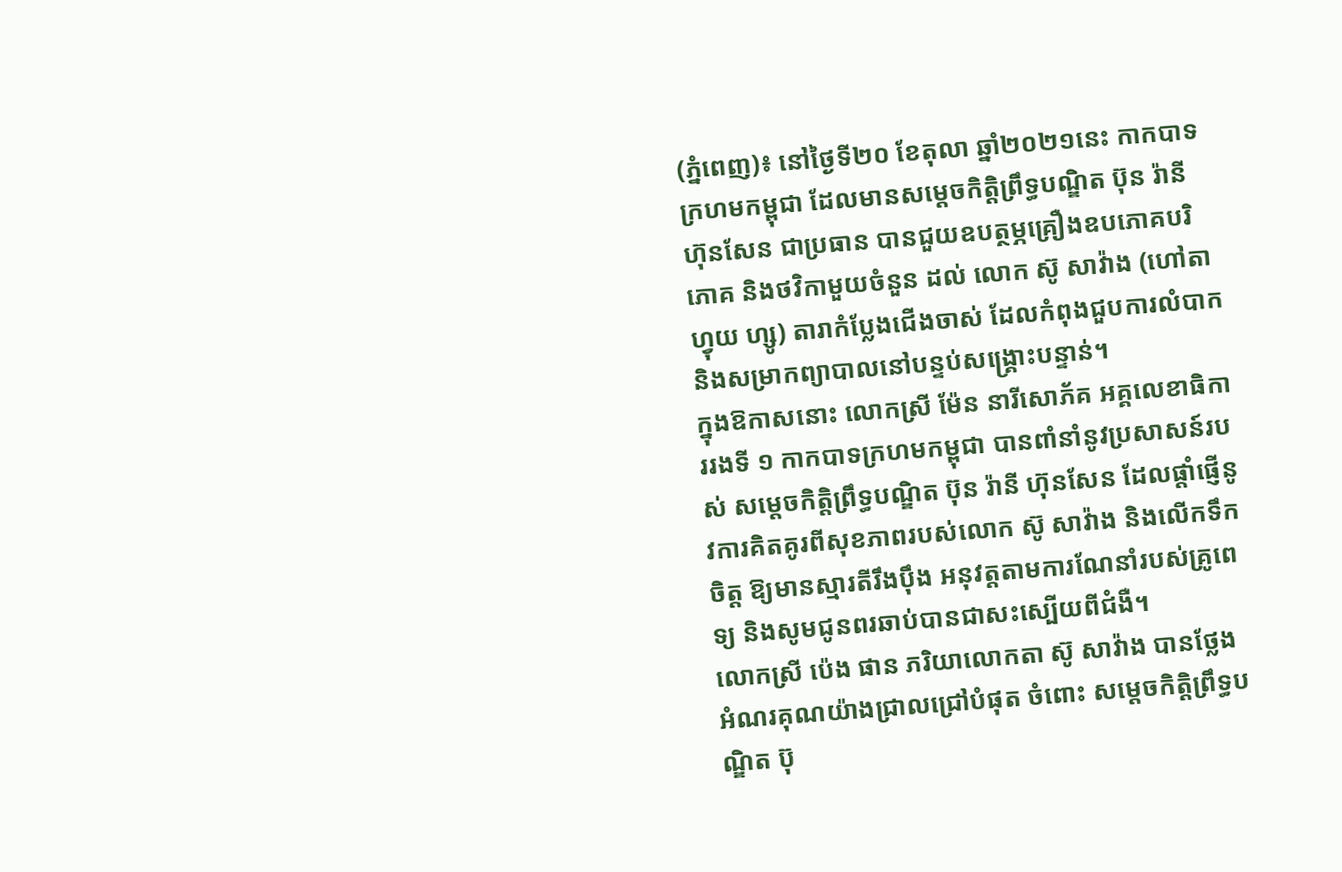(ភ្នំពេញ)៖ នៅថ្ងៃទី២០ ខែតុលា ឆ្នាំ២០២១នេះ កាកបាទក្រហមកម្ពុជា ដែលមានសម្តេចកិត្តិព្រឹទ្ធបណ្ឌិត ប៊ុន រ៉ានី ហ៊ុនសែន ជាប្រធាន បានជួយឧបត្ថម្ភគ្រឿងឧបភោគបរិភោគ និងថវិកាមួយចំនួន ដល់ លោក ស៊ូ សាវ៉ាង (ហៅតា ហ្វុយ ហ្សូ) តារាកំប្លែងជើងចាស់ ដែលកំពុងជួបការលំបាក និងសម្រាកព្យាបាលនៅបន្ទប់សង្គ្រោះបន្ទាន់។
ក្នុងឱកាសនោះ លោកស្រី ម៉ែន នារីសោភ័គ អគ្គលេខាធិការរងទី ១ កាកបាទក្រហមកម្ពុជា បានពាំនាំនូវប្រសាសន៍របស់ សម្តេចកិត្តិព្រឹទ្ធបណ្ឌិត ប៊ុន រ៉ានី ហ៊ុនសែន ដែលផ្តាំផ្ញើនូវការគិតគូរពីសុខភាពរបស់លោក ស៊ូ សាវ៉ាង និងលេីកទឹកចិត្ត ឱ្យមានស្មារតីរឹងប៉ឹង អនុវត្តតាមការណែនាំរបស់គ្រូពេទ្យ និងសូមជូនពរឆាប់បានជាសះស្បើយពីជំងឺ។
លោកស្រី ប៉េង ផាន ភរិយាលោកតា ស៊ូ សាវ៉ាង បានថ្លែងអំណរគុណយ៉ាងជ្រាលជ្រៅបំផុត ចំពោះ សម្តេចកិត្តិព្រឹទ្ធបណ្ឌិត ប៊ុ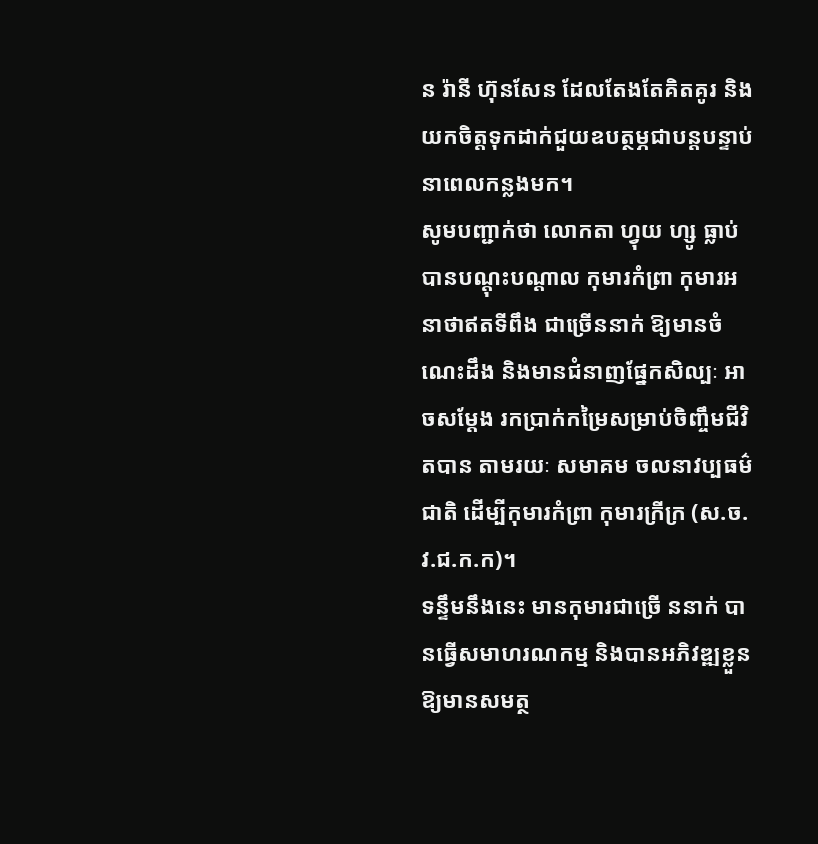ន រ៉ានី ហ៊ុនសែន ដែលតែងតែគិតគូរ និងយកចិត្តទុកដាក់ជួយឧបត្ថម្ភជាបន្តបន្ទាប់ នាពេលកន្លងមក។
សូមបញ្ជាក់ថា លោកតា ហ្វុយ ហ្សូ ធ្លាប់បានបណ្តុះបណ្តាល កុមារកំព្រា កុមារអនាថាឥតទីពឹង ជាច្រេីននាក់ ឱ្យមានចំណេះដឹង និងមានជំនាញផ្នែកសិល្បៈ អាចសម្តែង រកប្រាក់កម្រៃសម្រាប់ចិញ្ចឹមជីវិតបាន តាមរយៈ សមាគម ចលនាវប្បធម៌ជាតិ ដេីម្បីកុមារកំព្រា កុមារក្រីក្រ (ស.ច.វ.ជ.ក.ក)។
ទន្ទឹមនឹងនេះ មានកុមារជាច្រេី ននាក់ បានធ្វេីសមាហរណកម្ម និងបានអភិវឌ្ឍខ្លួនឱ្យមានសមត្ថ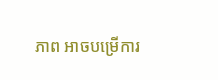ភាព អាចបម្រេីការ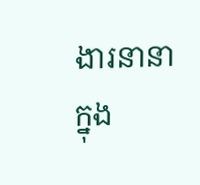ងារនានាក្នុង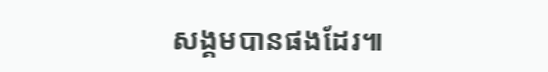សង្គមបានផងដែរ៕